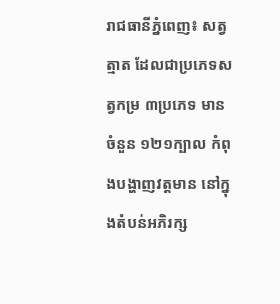រាជធានីភ្នំពេញ៖ សត្វត្មាត ដែលជាប្រភេទសត្វកម្រ ៣ប្រភេទ មានចំនួន ១២១ក្បាល កំពុងបង្ហាញវត្តមាន នៅក្នុងតំបន់អភិរក្ស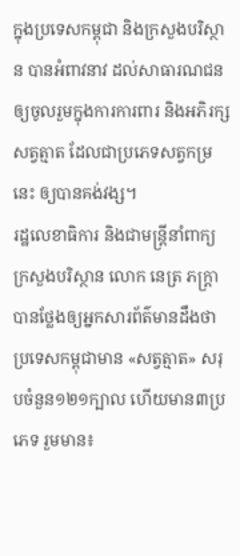ក្នុងប្រទេសកម្ពុជា និងក្រសួងបរិស្ថាន បានអំពាវនាវ ដល់សាធារណជន ឲ្យចូលរួមក្នុងការការពារ និងអភិរក្សសត្វត្មាត ដែលជាប្រភេទសត្វកម្រនេះ ឲ្យបានគង់វង្ស។
រដ្ឋលេខាធិការ និងជាមន្ត្រីនាំពាក្យក្រសួងបរិស្ថាន លោក នេត្រ ភក្ត្រា បានថ្លែងឲ្យអ្នកសារព័ត៌មានដឹងថា ប្រទេសកម្ពុជាមាន «សត្វត្មាត» សរុបចំនួន១២១ក្បាល ហើយមាន៣ប្រភេទ រួមមាន៖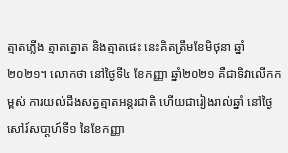ត្មាតភ្លើង ត្មាតត្នោត និងត្មាតផេះ នេះគិតត្រឹមខែមិថុនា ឆ្នាំ២០២១។ លោកថា នៅថ្ងៃទី៤ ខែកញ្ញា ឆ្នាំ២០២១ គឺជាទិវាលើកកម្ពស់ ការយល់ដឹងសត្វត្មាតអន្តរជាតិ ហើយជារៀងរាល់ឆ្នាំ នៅថ្ងៃសៅរ៍សបា្តហ៍ទី១ នៃខែកញ្ញា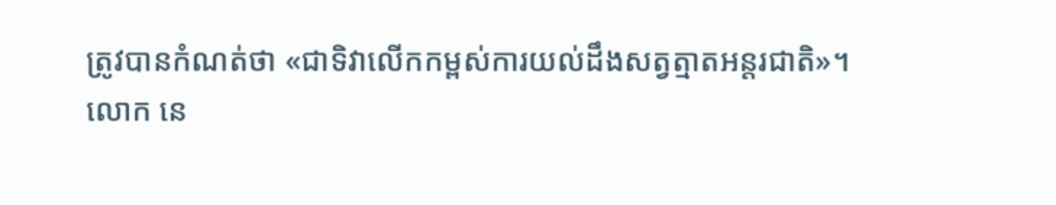ត្រូវបានកំណត់ថា «ជាទិវាលើកកម្ពស់ការយល់ដឹងសត្វត្មាតអន្តរជាតិ»។
លោក នេ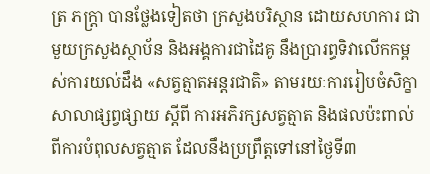ត្រ ភក្ត្រា បានថ្លែងទៀតថា ក្រសួងបរិស្ថាន ដោយសហការ ជាមួយក្រសួងស្ថាប័ន និងអង្គការជាដៃគូ នឹងប្រារព្ធទិវាលើកកម្ពស់ការយល់ដឹង «សត្វត្មាតអន្តរជាតិ» តាមរយៈការរៀបចំសិក្ខាសាលាផ្សព្វផ្សាយ ស្តីពី ការអភិរក្សសត្វត្មាត និងផលប៉ះពាល់ពីការបំពុលសត្វត្មាត ដែលនឹងប្រព្រឹត្តទៅនៅថ្ងៃទី៣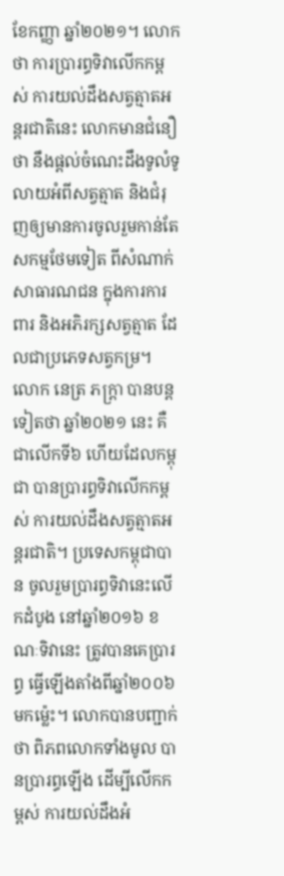ខែកញ្ញា ឆ្នាំ២០២១។ លោកថា ការប្រារព្ធទិវាលើកកម្ពស់ ការយល់ដឹងសត្វត្មាតអន្តរជាតិនេះ លោកមានជំនឿ ថា នឹងផ្តល់ចំណេះដឹងទូលំទូលាយអំពីសត្វត្មាត និងជំរុញឲ្យមានការចូលរួមកាន់តែសកម្មថែមទៀត ពីសំណាក់សាធារណជន ក្នុងការការពារ និងអភិរក្សសត្វត្មាត ដែលជាប្រភេទសត្វកម្រ។
លោក នេត្រ ភក្ត្រា បានបន្តទៀតថា ឆ្នាំ២០២១ នេះ គឺជាលើកទី៦ ហើយដែលកម្ពុជា បានប្រារព្ធទិវាលើកកម្ពស់ ការយល់ដឹងសត្វត្មាតអន្តរជាតិ។ ប្រទេសកម្ពុជាបាន ចូលរួមប្រារព្ធទិវានេះលើកដំបូង នៅឆ្នាំ២០១៦ ខណៈទិវានេះ ត្រូវបានគេប្រារព្ធ ធ្វើឡើងតាំងពីឆ្នាំ២០០៦ មកម៉្លេះ។ លោកបានបញ្ជាក់ថា ពិភពលោកទាំងមូល បានប្រារព្ធឡើង ដើម្បីលើកកម្ពស់ ការយល់ដឹងអំ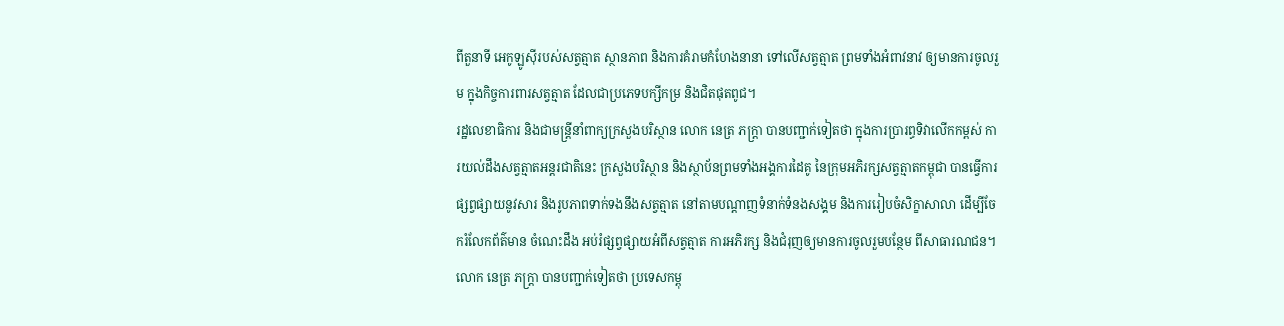ពីតួនាទី អេកូឡូស៊ីរបស់សត្វត្មាត ស្ថានភាព និងការគំរាមកំហែងនានា ទៅលើសត្វត្មាត ព្រមទាំងអំពាវនាវ ឲ្យមានការចូលរួម ក្នុងកិច្ចការពារសត្វត្មាត ដែលជាប្រភេទបក្សីកម្រ និងជិតផុតពូជ។
រដ្ឋលេខាធិការ និងជាមន្ត្រីនាំពាក្យក្រសួងបរិស្ថាន លោក នេត្រ ភក្ត្រា បានបញ្ជាក់ទៀតថា ក្នុងការប្រារព្ធទិវាលើកកម្ពស់ ការយល់ដឹងសត្វត្មាតអន្តរជាតិនេះ ក្រសួងបរិស្ថាន និងស្ថាប័នព្រមទាំងអង្គការដៃគូ នៃក្រុមអភិរក្សសត្វត្មាតកម្ពុជា បានធ្វើការផ្សព្វផ្សាយនូវសារ និងរូបភាពទាក់ទងនឹងសត្វត្មាត នៅតាមបណ្តាញទំនាក់ទំនងសង្គម និងការរៀបចំសិក្ខាសាលា ដើម្បីចែករំលែកព័ត៌មាន ចំណេះដឹង អប់រំផ្សព្វផ្សាយអំពីសត្វត្មាត ការអភិរក្ស និងជំរុញឲ្យមានការចូលរួមបន្ថែម ពីសាធារណជន។
លោក នេត្រ ភក្ត្រា បានបញ្ជាក់ទៀតថា ប្រទេសកម្ពុ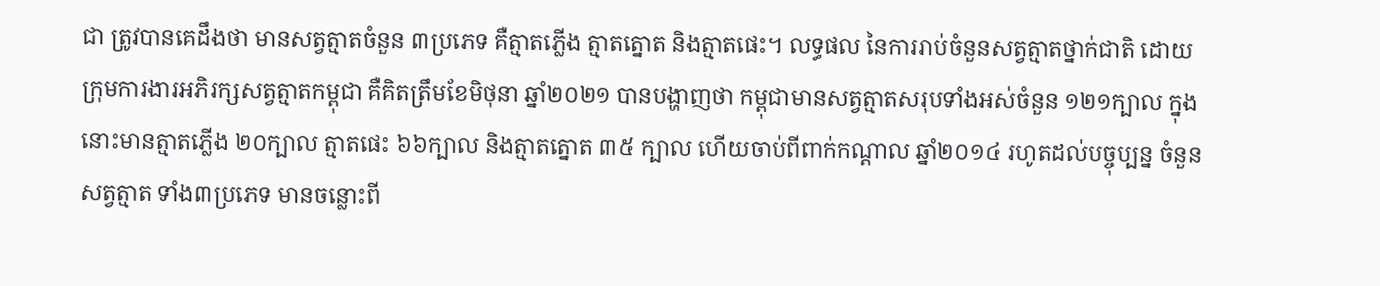ជា ត្រូវបានគេដឹងថា មានសត្វត្មាតចំនួន ៣ប្រភេទ គឺត្មាតភ្លើង ត្មាតត្នោត និងត្មាតផេះ។ លទ្ធផល នៃការរាប់ចំនួនសត្វត្មាតថ្នាក់ជាតិ ដោយក្រុមការងារអភិរក្សសត្វត្មាតកម្ពុជា គឺគិតត្រឹមខែមិថុនា ឆ្នាំ២០២១ បានបង្ហាញថា កម្ពុជាមានសត្វត្មាតសរុបទាំងអស់ចំនួន ១២១ក្បាល ក្នុងនោះមានត្មាតភ្លើង ២០ក្បាល ត្មាតផេះ ៦៦ក្បាល និងត្មាតត្នោត ៣៥ ក្បាល ហើយចាប់ពីពាក់កណ្តាល ឆ្នាំ២០១៤ រហូតដល់បច្ចុប្បន្ន ចំនួនសត្វត្មាត ទាំង៣ប្រភេទ មានចន្លោះពី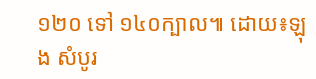១២០ ទៅ ១៤០ក្បាល៕ ដោយ៖ឡុង សំបូរ